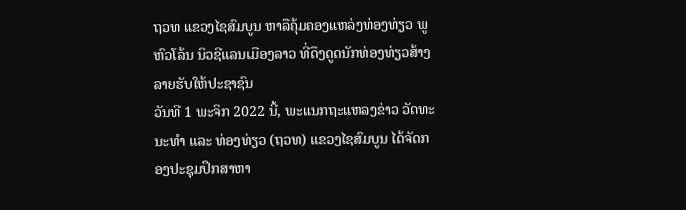ຖວທ ແຂວງໄຊສົມບູນ ຫາລືຄຸ້ມຄອງແຫລ່ງທ່ອງທ່ຽວ ພູຫົວໂລ້ນ ນິວຊີແລນເມືອງລາວ ທີ່ດຶງດູດນັກທ່ອງທ່ຽວສ້າງລາຍຮັບໃຫ້ປະຊາຊົນ
ວັນທີ 1 ພະຈິກ 2022 ນີ້, ພະແນກຖະແຫລງຂ່າວ ວັດທະນະທຳ ແລະ ທ່ອງທ່ຽວ (ຖວທ) ແຂວງໄຊສົມບູນ ໄດ້ຈັດກອງປະຊຸມປຶກສາຫາ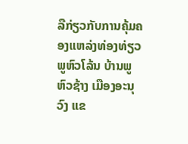ລືກ່ຽວກັບການຄຸ້ມຄອງແຫລ່ງທ່ອງທ່ຽວ ພູຫົວໂລ້ນ ບ້ານພູຫົວຊ້າງ ເມືອງອະນຸວົງ ແຂ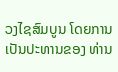ວງໄຊສົມບູນ ໂດຍການເປັນປະທານຂອງ ທ່ານ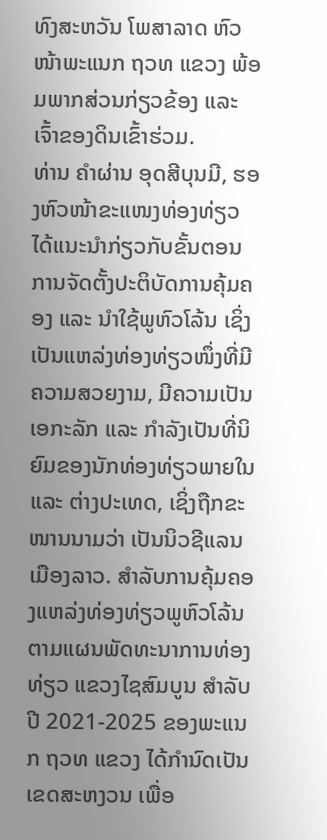ທົງສະຫວັນ ໂພສາລາດ ຫົວໜ້າພະແນກ ຖວທ ແຂວງ ພ້ອມພາກສ່ວນກ່ຽວຂ້ອງ ແລະ ເຈົ້າຂອງດິນເຂົ້າຮ່ວມ.
ທ່ານ ຄຳຜ່ານ ອຸດສີບຸນມີ, ຮອງຫົວໜ້າຂະແໜງທ່ອງທ່ຽວ ໄດ້ແນະນໍາກ່ຽວກັບຂັ້ນຕອນການຈັດຕັ້ງປະຕິບັດການຄຸ້ມຄອງ ແລະ ນຳໃຊ້ພູຫົວໂລ້ນ ເຊິ່ງ ເປັນແຫລ່ງທ່ອງທ່ຽວໜຶ່ງທີ່ມີຄວາມສວຍງາມ, ມີຄວາມເປັນເອກະລັກ ແລະ ກຳລັງເປັນທີ່ນິຍົມຂອງນັກທ່ອງທ່ຽວພາຍໃນ ແລະ ຕ່າງປະເທດ, ເຊິ່ງຖືກຂະໜານນາມວ່າ ເປັນນິວຊີແລນເມືອງລາວ. ສໍາລັບການຄຸ້ມຄອງແຫລ່ງທ່ອງທ່ຽວພູຫົວໂລ້ນ ຕາມແຜນພັດທະນາການທ່ອງທ່ຽວ ແຂວງໄຊສົມບູນ ສຳລັບ ປີ 2021-2025 ຂອງພະແນກ ຖວທ ແຂວງ ໄດ້ກຳນົດເປັນເຂດສະຫງວນ ເພື່ອ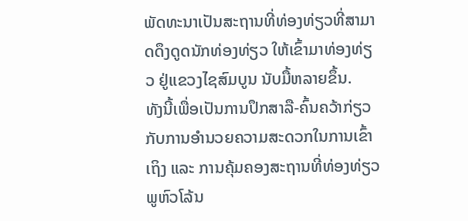ພັດທະນາເປັນສະຖານທີ່ທ່ອງທ່ຽວທີ່ສາມາດດຶງດູດນັກທ່ອງທ່ຽວ ໃຫ້ເຂົ້າມາທ່ອງທ່ຽວ ຢູ່ແຂວງໄຊສົມບູນ ນັບມື້ຫລາຍຂຶ້ນ.
ທັງນີ້ເພື່ອເປັນການປຶກສາລື-ຄົ້ນຄວ້າກ່ຽວກັບການອຳນວຍຄວາມສະດວກໃນການເຂົ້າເຖິງ ແລະ ການຄຸ້ມຄອງສະຖານທີ່ທ່ອງທ່ຽວພູຫົວໂລ້ນ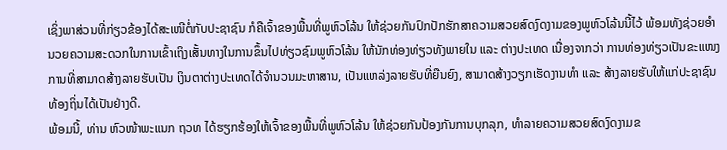ເຊິ່ງພາສ່ວນທີ່ກ່ຽວຂ້ອງໄດ້ສະເໜີຕໍ່ກັບປະຊາຊົນ ກໍຄືເຈົ້າຂອງພື້ນທີ່ພູຫົວໂລ້ນ ໃຫ້ຊ່ວຍກັນປົກປັກຮັກສາຄວາມສວຍສົດງົດງາມຂອງພູຫົວໂລ້ນນີ້ໄວ້ ພ້ອມທັງຊ່ວຍອຳນວຍຄວາມສະດວກໃນການເຂົ້າເຖິງເສັ້ນທາງໃນການຂຶ້ນໄປທ່ຽວຊົມພູຫົວໂລ້ນ ໃຫ້ນັກທ່ອງທ່ຽວທັງພາຍໃນ ແລະ ຕ່າງປະເທດ ເນື່ອງຈາກວ່າ ການທ່ອງທ່ຽວເປັນຂະແໜງການທີ່ສາມາດສ້າງລາຍຮັບເປັນ ເງິນຕາຕ່າງປະເທດໄດ້ຈຳນວນມະຫາສານ, ເປັນແຫລ່ງລາຍຮັບທີ່ຍືນຍົງ, ສາມາດສ້າງວຽກເຮັດງານທຳ ແລະ ສ້າງລາຍຮັບໃຫ້ແກ່ປະຊາຊົນທ້ອງຖິ່ນໄດ້ເປັນຢ່າງດີ.
ພ້ອມນີ້, ທ່ານ ຫົວໜ້າພະແນກ ຖວທ ໄດ້ຮຽກຮ້ອງໃຫ້ເຈົ້າຂອງພື້ນທີ່ພູຫົວໂລ້ນ ໃຫ້ຊ່ວຍກັນປ້ອງກັນການບຸກລຸກ, ທໍາລາຍຄວາມສວຍສົດງົດງາມຂ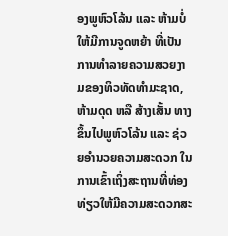ອງພູຫົວໂລ້ນ ແລະ ຫ້າມບໍ່ໃຫ້ມີການຈູດຫຍ້າ ທີ່ເປັນການທໍາລາຍຄວາມສວຍງາມຂອງທິວທັດທຳມະຊາດ, ຫ້າມດຸດ ຫລື ສ້າງເສັ້ນ ທາງຂຶ້ນໄປພູຫົວໂລ້ນ ແລະ ຊ່ວຍອຳນວຍຄວາມສະດວກ ໃນການເຂົ້າເຖິ່ງສະຖານທີ່ທ່ອງທ່ຽວໃຫ້ມີຄວາມສະດວກສະ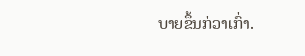ບາຍຂຶ້ນກ່ວາເກົ່າ.